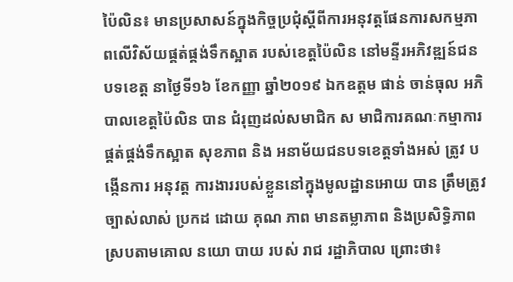ប៉ៃលិន៖ មានប្រសាសន៍ក្នុងកិច្ចប្រជុំស្តីពីការអនុវត្តផែនការសកម្មភាពលើវិស័យផ្គត់ផ្គង់ទឹកស្អាត របស់ខេត្តប៉ៃលិន នៅមន្ទីរអភិវឌ្ឍន៍ជនបទខេត្ត នាថ្ងៃទី១៦ ខែកញ្ញា ឆ្នាំ២០១៩ ឯកឧត្តម ផាន់ ចាន់ធុល អភិបាលខេត្តប៉ៃលិន បាន ជំរុញដល់សមាជិក ស មាជិការគណៈកម្មាការផ្គត់ផ្គង់ទឹកស្អាត សុខភាព និង អនាម័យជនបទខេត្តទាំងអស់ ត្រូវ បង្កើនការ អនុវត្ត ការងាររបស់ខ្លួននៅក្នុងមូលដ្ឋានអោយ បាន ត្រឹមត្រូវ ច្បាស់លាស់ ប្រកដ ដោយ គុណ ភាព មានតម្លាភាព និងប្រសិទ្ធិភាព ស្របតាមគោល នយោ បាយ របស់ រាជ រដ្ឋាភិបាល ព្រោះថា៖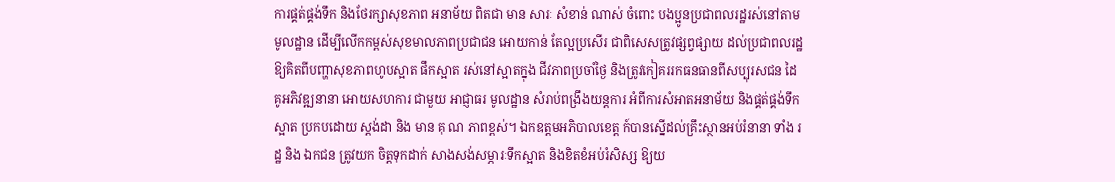ការផ្គត់ផ្គង់ទឹក និងថែរក្សាសុខភាព អនាម័យ ពិតជា មាន សារៈ សំខាន់ ណាស់ ចំពោះ បងប្អូនប្រជាពលរដ្ឋរស់នៅតាមមូលដ្ឋាន ដើម្បីលើកកម្ពស់សុខមាលភាពប្រជាជន អោយកាន់ តែល្អប្រសើរ ជាពិសេសត្រូវផ្សព្វផ្សាយ ដល់ប្រជាពលរដ្ឋឱ្យគិតពីបញ្ហាសុខភាពហូបស្អាត ផឹកស្អាត រស់នៅស្អាតក្នុង ជីវភាពប្រចាំថ្ងៃ និងត្រូវកៀគររកធនធានពីសប្បុរសជន ដៃគូអភិវឌ្ឍនានា អោយសហការ ជាមួយ អាជ្ញាធរ មូលដ្ឋាន សំរាប់ពង្រឹងយន្តការ អំពីការសំអាតអនាម័យ និងផ្គត់ផ្គង់ទឹកស្អាត ប្រកបដោយ ស្តង់ដា និង មាន គុ ណ ភាពខ្ពស់។ ឯកឧត្តមអភិបាលខេត្ត ក៍បានស្នើដល់គ្រឹះស្ថានអប់រំនានា ទាំង រដ្ឋ និង ឯកជន ត្រូវយក ចិត្តទុកដាក់ សាងសង់សម្ភារៈទឹកស្អាត និងខិតខំអប់រំសិស្ស ឱ្យយ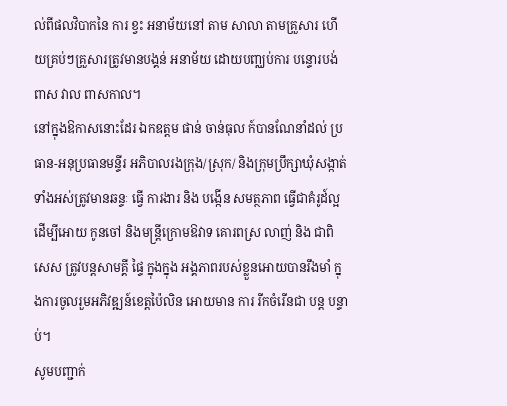ល់ពីផលវិបាកនៃ ការ ខ្វះ អនាម័យនៅ តាម សាលា តាមគ្រួសារ ហើយគ្រប់ៗគ្រួសារត្រូវមានបង្គន់ អនាម័យ ដោយបញ្ឈប់ការ បន្ទោរបង់ពាស វាល ពាសកាល។
នៅក្នុងឱកាសនោះដែរ ឯកឧត្តម ផាន់ ចាន់ធុល ក៍បានណែនាំដល់ ប្រធាន-អនុប្រធានមន្ទីរ អភិបាលរងក្រុង/ស្រុក/ និងក្រុមប្រឹក្សាឃុំសង្កាត់ ទាំងអស់ត្រូវមានឆន្ទៈ ធ្វើ ការងារ និង បង្កើន សមត្ថភាព ធ្វើជាគំរូដ៍ល្អ ដើម្បីអោយ កូនចៅ និងមន្រ្តីក្រោមឱវាទ គោរពស្រ លាញ់ និង ជាពិសេស ត្រូវបន្តសាមគ្គី ផ្ទៃ ក្នុងក្នុង អង្គភាពរបស់ខ្លួនអោយបានរឹងមាំ ក្នុងការចូលរួមអភិវឌ្ឍន៍ខេត្តប៉ៃលិន អោយមាន ការ រីកចំរើនជា បន្ត បន្ទាប់។
សូមបញ្ជាក់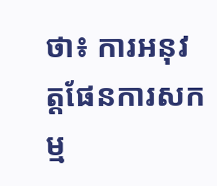ថា៖ ការអនុវត្តផែនការសកម្ម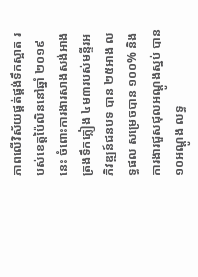ភាពលើវិស័យផ្គត់ផ្គង់ទឹកស្អាត របស់ខេត្តប៉ៃលិននៅឆ្នាំ ២០១៩ នេះ ចំពោះការងារសាងសង់អាងត្រងទឹកភ្លៀង ៤ម៣របស់មន្ទីរអភិវឌ្ឍន៍ជនបទ បាន ២៥អាង លទ្ធផល សម្រេចបាន ១០០% និងការងារជួសជុលអណ្តូងស្នប់ បាន ១០អណ្តូង លទ្ធ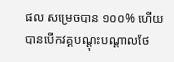ផល សម្រេចបាន ១០០% ហើយបានបើកវគ្គបណ្តុះបណ្តាលថែ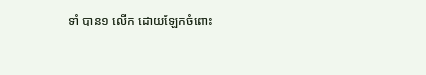ទាំ បាន១ លើក ដោយឡែកចំពោះ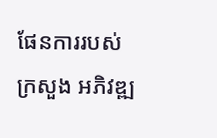ផែនការរបស់ ក្រសួង អភិវឌ្ឍ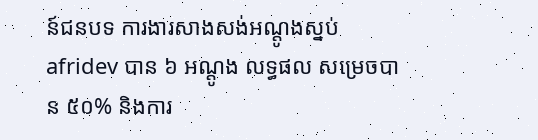ន៍ជនបទ ការងារសាងសង់អណ្តូងស្នប់ afridev បាន ៦ អណ្តូង លទ្ធផល សម្រេចបាន ៥០% និងការ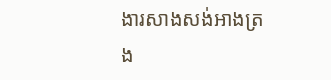ងារសាងសង់អាងត្រង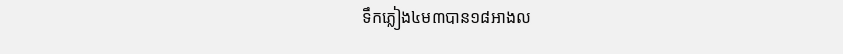ទឹកភ្លៀង៤ម៣បាន១៨អាងល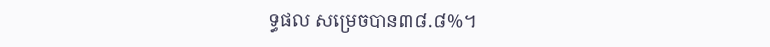ទ្ធផល សម្រេចបាន៣៨.៨%។